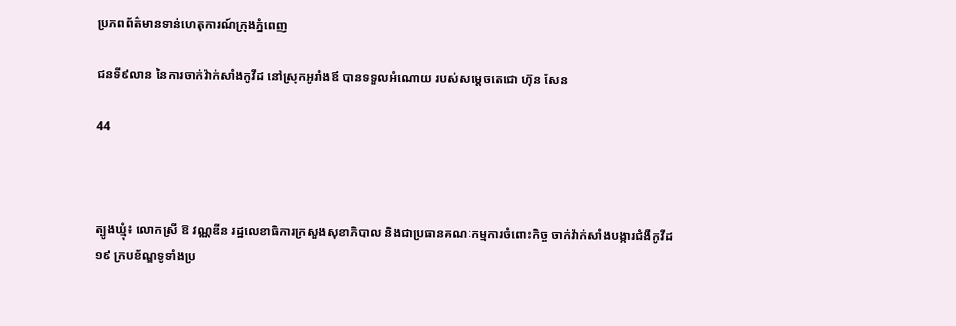ប្រភពព័ត៌មានទាន់ហេតុការណ៍ក្រុងភ្នំពេញ

ជនទី៩លាន នៃការចាក់វ៉ាក់សាំងកូវីដ នៅស្រុកអូរាំងឪ បានទទួលអំណោយ របស់សម្ដេចតេជោ ហ៊ុន សែន

44



ត្បូងឃ្មុំ៖ លោកស្រី ឱ វណ្ណឌីន រដ្ឋលេខាធិការក្រសួងសុខាភិបាល និងជាប្រធានគណៈកម្មការចំពោះកិច្ច ចាក់វ៉ាក់សាំងបង្ការជំងឺកូវីដ១៩ ក្របខ័ណ្ឌទូទាំងប្រ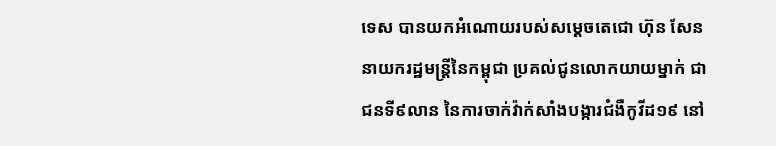ទេស បានយកអំណោយរបស់សម្ដេចតេជោ ហ៊ុន សែន នាយករដ្ឋមន្ដ្រីនៃកម្ពុជា ប្រគល់ជូនលោកយាយម្នាក់ ជាជនទី៩លាន នៃការចាក់វ៉ាក់សាំងបង្ការជំងឺកូវីដ១៩ នៅ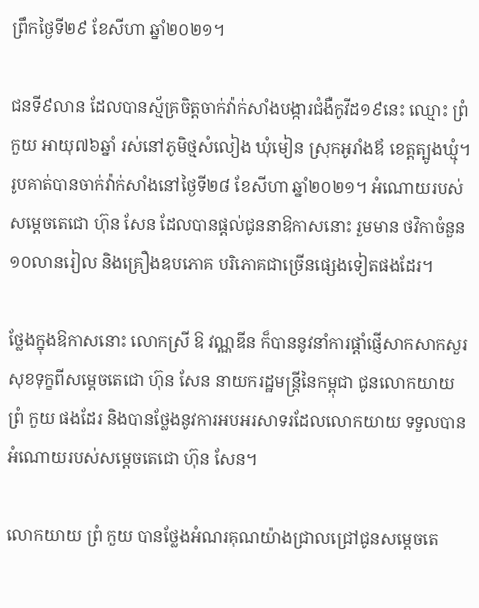ព្រឹកថ្ងៃទី២៩ ខែសីហា ឆ្នាំ២០២១។

ជនទី៩លាន ដែលបានស្ម័គ្រចិត្តចាក់វ៉ាក់សាំងបង្ការជំងឺកូវីដ១៩នេះ ឈ្មោះ ព្រំ កួយ អាយុ៧៦ឆ្នាំ រស់នៅភូមិថ្មសំលៀង ឃុំមៀន ស្រុកអូរាំងឪ ខេត្តត្បូងឃ្មុំ។ រូបគាត់បានចាក់វ៉ាក់សាំងនៅថ្ងៃទី២៨ ខែសីហា ឆ្នាំ២០២១។ អំណោយរបស់សម្ដេចតេជោ ហ៊ុន សែន ដែលបានផ្ដល់ជូននាឱកាសនោះ រួមមាន ថវិកាចំនួន១០លានរៀល និងគ្រឿងឧបភោគ បរិភោគជាច្រើនផ្សេងទៀតផងដែរ។

ថ្លែងក្នុងឱកាសនោះ លោកស្រី ឱ វណ្ណឌីន ក៏បាននូវនាំការផ្ដាំផ្ញើសាកសាកសួរសុខទុក្ខពីសម្ដេចតេជោ ហ៊ុន សែន នាយករដ្ឋមន្ដ្រីនៃកម្ពុជា ជូនលោកយាយ ព្រំ កួយ ផងដែរ និងបានថ្លែងនូវការអបអរសាទរដែលលោកយាយ ទទួលបានអំណោយរបស់សម្ដេចតេជោ ហ៊ុន សែន។

លោកយាយ ព្រំ កួយ បានថ្លែងអំណរគុណយ៉ាងជ្រាលជ្រៅជូនសម្ដេចតេ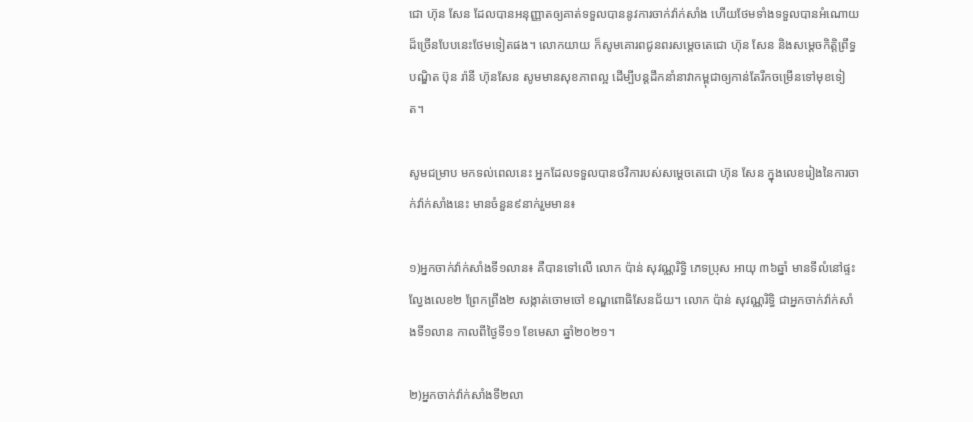ជោ ហ៊ុន សែន ដែលបានអនុញ្ញាតឲ្យគាត់ទទួលបាននូវការចាក់វ៉ាក់សាំង ហើយថែមទាំងទទួលបានអំណោយដ៏ច្រើនបែបនេះថែមទៀតផង។ លោកយាយ ក៏សូមគោរពជូនពរសម្ដេចតេជោ ហ៊ុន សែន និងសម្ដេចកិត្តិព្រឹទ្ធបណ្ឌិត ប៊ុន រ៉ានី ហ៊ុនសែន សូមមានសុខភាពល្អ ដើម្បីបន្ដដឹកនាំនាវាកម្ពុជាឲ្យកាន់តែរីកចម្រើនទៅមុខទៀត។

សូមជម្រាប មកទល់ពេលនេះ អ្នកដែលទទួលបានថវិការបស់សម្ដេចតេជោ ហ៊ុន សែន ក្នុងលេខរៀងនៃការចាក់វ៉ាក់សាំងនេះ មានចំនួន៩នាក់រួមមាន៖

១)អ្នកចាក់វ៉ាក់សាំងទី១លាន៖ គឺបានទៅលើ លោក ប៉ាន់ សុវណ្ណរិទ្ធិ ភេទប្រុស អាយុ ៣៦ឆ្នាំ មានទីលំនៅផ្ទះល្វែងលេខ២ ព្រែកព្រីង២ សង្កាត់ចោមចៅ ខណ្ឌពោធិសែនជ័យ។ លោក ប៉ាន់ សុវណ្ណរិទ្ធិ ជាអ្នកចាក់វ៉ាក់សាំងទី១លាន កាលពីថ្ងៃទី១១ ខែមេសា ឆ្នាំ២០២១។

២)អ្នកចាក់វ៉ាក់សាំងទី២លា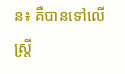ន៖ គឺបានទៅលើស្ត្រី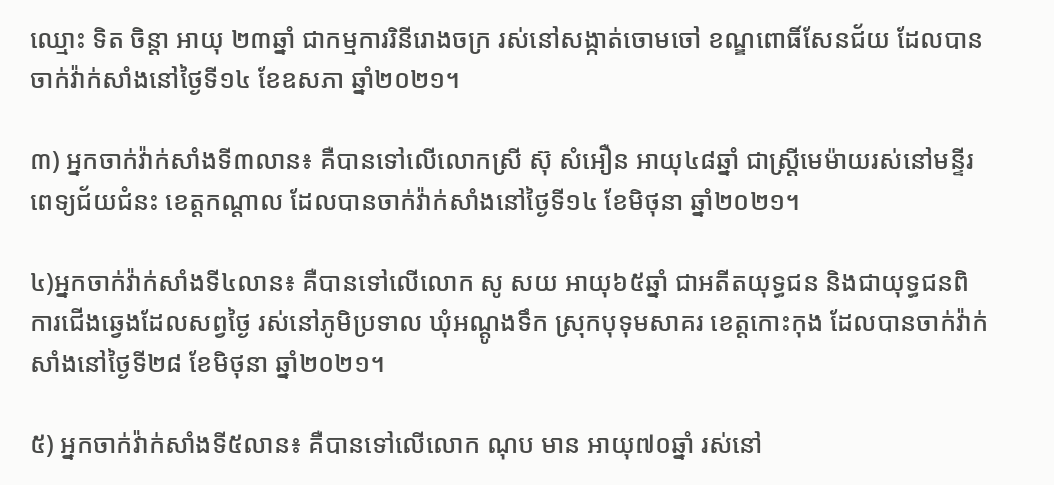ឈ្មោះ ទិត ចិន្តា អាយុ ២៣ឆ្នាំ ជាកម្មការរិនីរោងចក្រ រស់នៅសង្កាត់ចោមចៅ ខណ្ឌពោធិ៍សែនជ័យ ដែលបានចាក់វ៉ាក់សាំងនៅថ្ងៃទី១៤ ខែឧសភា ឆ្នាំ២០២១។

៣) អ្នកចាក់វ៉ាក់សាំងទី៣លាន៖ គឺបានទៅលើលោកស្រី ស៊ុ សំអឿន អាយុ៤៨ឆ្នាំ ជាស្ត្រីមេម៉ាយរស់នៅមន្ទីរពេទ្យជ័យជំនះ ខេត្តកណ្តាល ដែលបានចាក់វ៉ាក់សាំងនៅថ្ងៃទី១៤ ខែមិថុនា ឆ្នាំ២០២១។

៤)អ្នកចាក់វ៉ាក់សាំងទី៤លាន៖ គឺបានទៅលើលោក សូ សយ អាយុ៦៥ឆ្នាំ ជាអតីតយុទ្ធជន និងជាយុទ្ធជនពិការជើងឆ្វេងដែលសព្វថ្ងៃ រស់នៅភូមិប្រទាល ឃុំអណ្តូងទឹក ស្រុកបុទុមសាគរ ខេត្តកោះកុង ដែលបានចាក់វ៉ាក់សាំងនៅថ្ងៃទី២៨ ខែមិថុនា ឆ្នាំ២០២១។

៥) អ្នកចាក់វ៉ាក់សាំងទី៥លាន៖ គឺបានទៅលើលោក ណុប មាន អាយុ៧០ឆ្នាំ រស់នៅ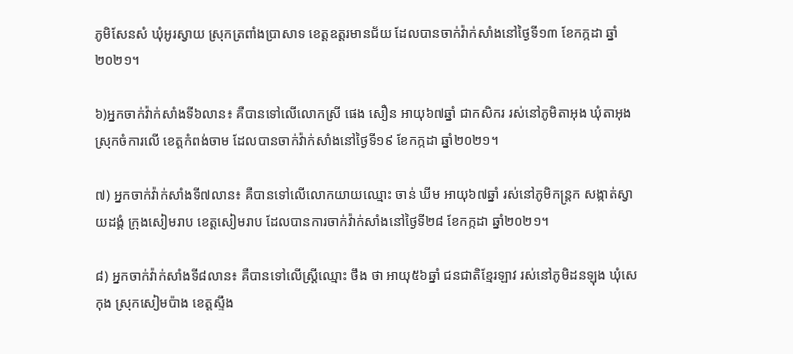ភូមិសែនសំ ឃុំអូរស្វាយ ស្រុកត្រពាំងប្រាសាទ ខេត្ដឧត្ដរមានជ័យ ដែលបានចាក់វ៉ាក់សាំងនៅថ្ងៃទី១៣ ខែកក្កដា ឆ្នាំ២០២១។

៦)អ្នកចាក់វ៉ាក់សាំងទី៦លាន៖ គឺបានទៅលើលោកស្រី ផេង សឿន អាយុ៦៧ឆ្នាំ ជាកសិករ រស់នៅភូមិតាអុង ឃុំតាអុង ស្រុកចំការលើ ខេត្ដកំពង់ចាម ដែលបានចាក់វ៉ាក់សាំងនៅថ្ងៃទី១៩ ខែកក្កដា ឆ្នាំ២០២១។

៧) អ្នកចាក់វ៉ាក់សាំងទី៧លាន៖ គឺបានទៅលើលោកយាយឈ្មោះ ចាន់ ឃីម អាយុ៦៧ឆ្នាំ រស់នៅភូមិកន្ត្រក សង្កាត់ស្វាយដង្គំ ក្រុងសៀមរាប ខេត្តសៀមរាប ដែលបានការចាក់វ៉ាក់សាំងនៅថ្ងៃទី២៨ ខែកក្កដា ឆ្នាំ២០២១។

៨) អ្នកចាក់វ៉ាក់សាំងទី៨លាន៖ គឺបានទៅលើស្ដ្រីឈ្មោះ ថឹង ថា អាយុ៥៦ឆ្នាំ ជនជាតិខ្មែរឡាវ រស់នៅភូមិដនឡុង ឃុំសេកុង ស្រុកសៀមប៉ាង ខេត្តស្ទឹង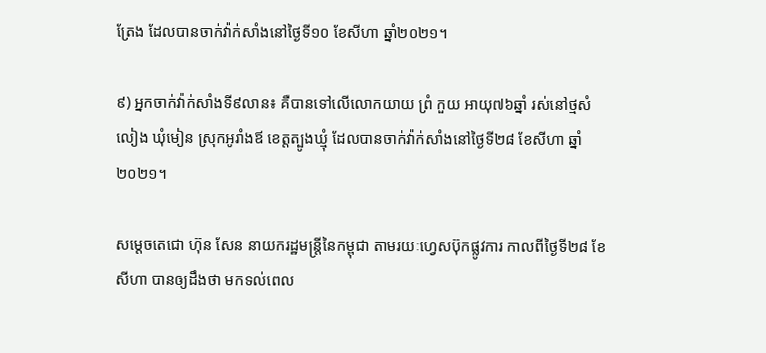ត្រែង ដែលបានចាក់វ៉ាក់សាំងនៅថ្ងៃទី១០ ខែសីហា ឆ្នាំ២០២១។

៩) អ្នកចាក់វ៉ាក់សាំងទី៩លាន៖ គឺបានទៅលើលោកយាយ ព្រំ កួយ អាយុ៧៦ឆ្នាំ រស់នៅថ្មសំលៀង ឃុំមៀន ស្រុកអូរាំងឪ ខេត្តត្បូងឃ្មុំ ដែលបានចាក់វ៉ាក់សាំងនៅថ្ងៃទី២៨ ខែសីហា ឆ្នាំ២០២១។

សម្ដេចតេជោ ហ៊ុន សែន នាយករដ្ឋមន្ដ្រីនៃកម្ពុជា តាមរយៈហ្វេសប៊ុកផ្លូវការ កាលពីថ្ងៃទី២៨ ខែសីហា បានឲ្យដឹងថា មកទល់ពេល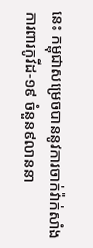នេះ កម្ពុជាសម្រេចបាននូវការចាក់វ៉ាក់សាំងការពារកូវីដ-១៩ ចំនួន៩លាននា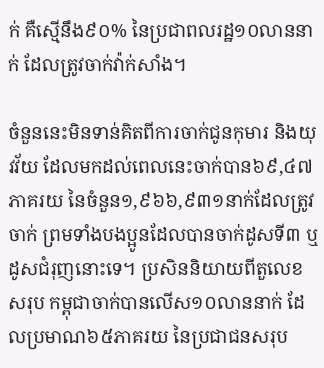ក់ គឺស្មើនឹង៩០% នៃប្រជាពលរដ្ឋ១០លាននាក់ ដែលត្រូវចាក់វ៉ាក់សាំង។

ចំនួននេះមិនទាន់គិតពីការចាក់ជូនកុមារ និងយុវវ័យ ដែលមកដល់ពេលនេះចាក់បាន៦៩,៤៧ភាគរយ នៃចំនួន១,៩៦៦,៩៣១នាក់ដែលត្រូវចាក់ ព្រមទាំងបងប្អូនដែលបានចាក់ដូសទី៣ ឬដូសជំរុញនោះទេ។ ប្រសិននិយាយពីតួលេខសរុប កម្ពុជាចាក់បានលើស១០លាននាក់ ដែលប្រមាណ៦៥ភាគរយ នៃប្រជាជនសរុប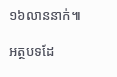១៦លាននាក់៕

អត្ថបទដែ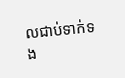លជាប់ទាក់ទង